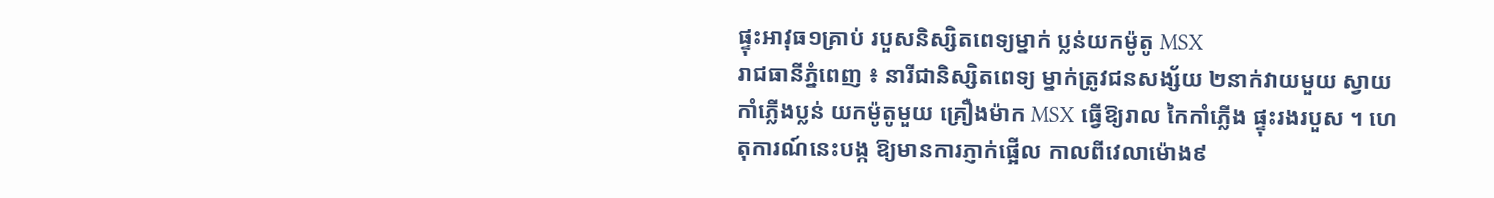ផ្ទុះអាវុធ១គ្រាប់ របួសនិស្សិតពេទ្យម្នាក់ ប្លន់យកម៉ូតូ MSX
រាជធានីភ្នំពេញ ៖ នារីជានិស្សិតពេទ្យ ម្នាក់ត្រូវជនសង្ស័យ ២នាក់វាយមួយ ស្វាយកាំភ្លើងប្លន់ យកម៉ូតូមួយ គ្រឿងម៉ាក MSX ធ្វើឱ្យរាល កៃកាំភ្លើង ផ្ទុះរងរបួស ។ ហេតុការណ៍នេះបង្ក ឱ្យមានការភ្ញាក់ផ្អើល កាលពីវេលាម៉ោង៩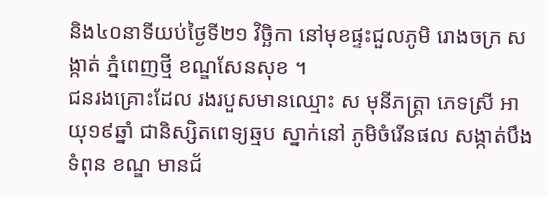និង៤០នាទីយប់ថ្ងៃទី២១ វិច្ឆិកា នៅមុខផ្ទះជួលភូមិ រោងចក្រ សង្កាត់ ភ្នំពេញថ្មី ខណ្ឌសែនសុខ ។
ជនរងគ្រោះដែល រងរបួសមានឈ្មោះ ស មុនីភត្ត្រា ភេទស្រី អាយុ១៩ឆ្នាំ ជានិស្សិតពេទ្យឆ្មប ស្នាក់នៅ ភូមិចំរើនផល សង្កាត់បឹងទំពុន ខណ្ឌ មានជ័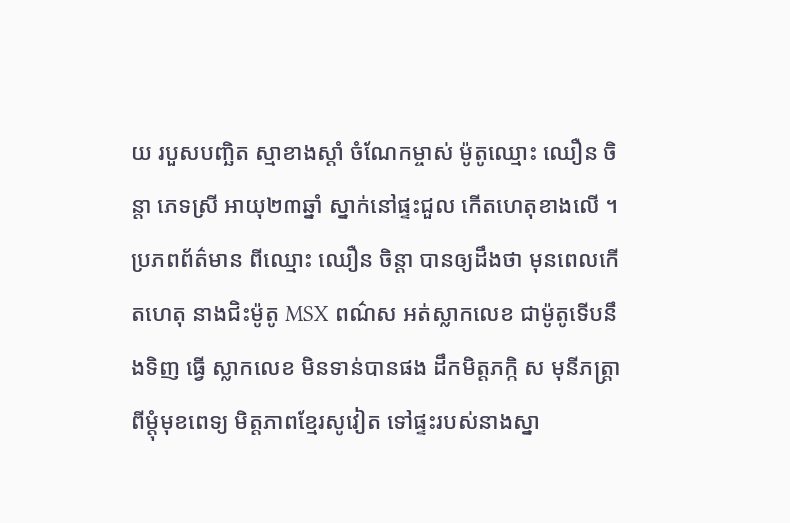យ របួសបញ្ឆិត ស្មាខាងស្តាំ ចំណែកម្ចាស់ ម៉ូតូឈ្មោះ ឈឿន ចិន្តា ភេទស្រី អាយុ២៣ឆ្នាំ ស្នាក់នៅផ្ទះជួល កើតហេតុខាងលើ ។
ប្រភពព័ត៌មាន ពីឈ្មោះ ឈឿន ចិន្តា បានឲ្យដឹងថា មុនពេលកើតហេតុ នាងជិះម៉ូតូ MSX ពណ៌ស អត់ស្លាកលេខ ជាម៉ូតូទើបនឹងទិញ ធ្វើ ស្លាកលេខ មិនទាន់បានផង ដឹកមិត្តភក្កិ ស មុនីភត្ត្រា ពីម្តុំមុខពេទ្យ មិត្តភាពខ្មែរសូវៀត ទៅផ្ទះរបស់នាងស្នា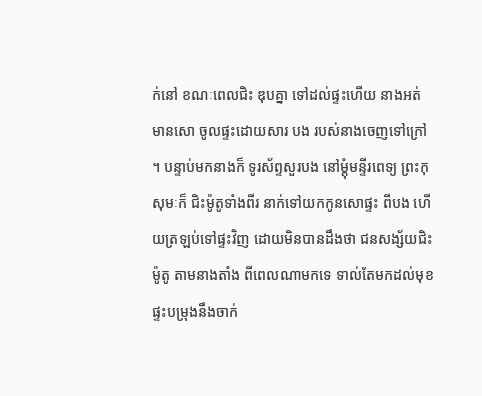ក់នៅ ខណៈពេលជិះ ឌុបគ្នា ទៅដល់ផ្ទះហើយ នាងអត់មានសោ ចូលផ្ទះដោយសារ បង របស់នាងចេញទៅក្រៅ ។ បន្ទាប់មកនាងក៏ ទូរស័ព្ទសួរបង នៅម្តុំមន្ទីរពេទ្យ ព្រះកុសុមៈក៏ ជិះម៉ូតូទាំងពីរ នាក់ទៅយកកូនសោផ្ទះ ពីបង ហើយត្រឡប់ទៅផ្ទះវិញ ដោយមិនបានដឹងថា ជនសង្ស័យជិះម៉ូតូ តាមនាងតាំង ពីពេលណាមកទេ ទាល់តែមកដល់មុខ ផ្ទះបម្រុងនឹងចាក់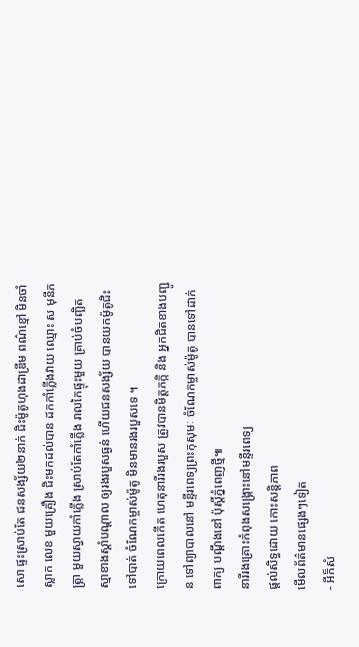សោ ផ្ទះស្រាប់តែ ជនសង្ស័យ២នាក់ ជិះម៉ូតូហុងដាឌ្រីម ពណ៌ខ្មៅ មិនចាំស្លាក លេខ មួយគ្រឿង ជិះមកដល់បាន ដកកាំភ្លើងវាយ ឈ្មោះ ស មុនីភត្ត្រា មួយស្វាយកាំភ្លើង ស្រាប់តែកាំភ្លើង រាលកៃផ្ទុះមួយ គ្រាប់ចំបញ្ឆិត ស្មាខាងស្តាំបណ្តាល ឲ្យរងរបួសធ្ងន់ ហើយជនសង្ស័យ បានយកម៉ូតូជិះទៅបាត់ ចំណែកម្ចាស់ម៉ូតូ មិនមានរងរបួសទេ ។
ក្រោយពេលកើត ហេតុនារីរងរបួស ត្រូវបានមិត្តភក្កិ និង អ្នកជិតខាងបញ្ជូន ទៅព្យាបាលនៅ មន្ទីរពេទ្យព្រះកុសុមៈ ចំណែកម្ចាស់ម៉ូតូ បានទៅដាក់ ពាក្យ បណ្តឹងនៅ ប៉ុស្តិ៍ភ្នំពេញថ្មី៕
នារីរងគ្រោះកំពុងសង្គ្រោះនៅមន្ទីរពេទ្យ
ផ្តល់សិទ្ធដោយ កោះសន្តិភាព
មើលព័ត៌មានផ្សេងៗទៀត
- អីក៏សំ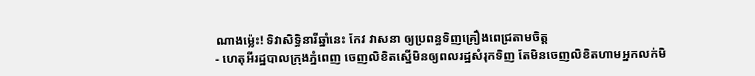ណាងម្ល៉េះ! ទិវាសិទ្ធិនារីឆ្នាំនេះ កែវ វាសនា ឲ្យប្រពន្ធទិញគ្រឿងពេជ្រតាមចិត្ត
- ហេតុអីរដ្ឋបាលក្រុងភ្នំពេញ ចេញលិខិតស្នើមិនឲ្យពលរដ្ឋសំរុកទិញ តែមិនចេញលិខិតហាមអ្នកលក់មិ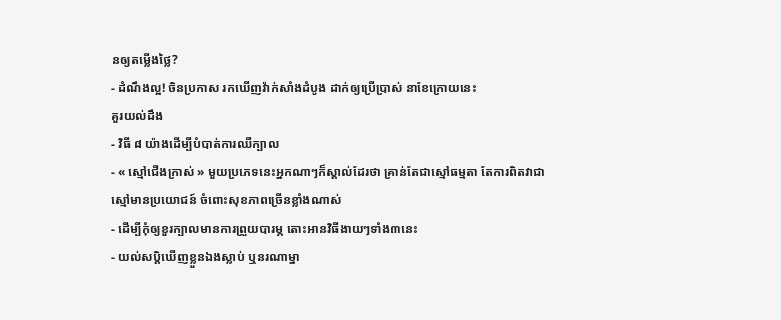នឲ្យតម្លើងថ្លៃ?
- ដំណឹងល្អ! ចិនប្រកាស រកឃើញវ៉ាក់សាំងដំបូង ដាក់ឲ្យប្រើប្រាស់ នាខែក្រោយនេះ
គួរយល់ដឹង
- វិធី ៨ យ៉ាងដើម្បីបំបាត់ការឈឺក្បាល
- « ស្មៅជើងក្រាស់ » មួយប្រភេទនេះអ្នកណាៗក៏ស្គាល់ដែរថា គ្រាន់តែជាស្មៅធម្មតា តែការពិតវាជាស្មៅមានប្រយោជន៍ ចំពោះសុខភាពច្រើនខ្លាំងណាស់
- ដើម្បីកុំឲ្យខួរក្បាលមានការព្រួយបារម្ភ តោះអានវិធីងាយៗទាំង៣នេះ
- យល់សប្តិឃើញខ្លួនឯងស្លាប់ ឬនរណាម្នា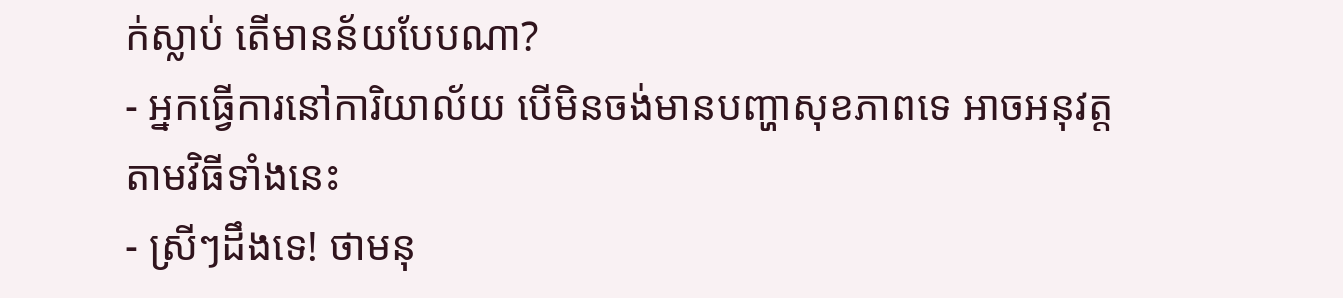ក់ស្លាប់ តើមានន័យបែបណា?
- អ្នកធ្វើការនៅការិយាល័យ បើមិនចង់មានបញ្ហាសុខភាពទេ អាចអនុវត្តតាមវិធីទាំងនេះ
- ស្រីៗដឹងទេ! ថាមនុ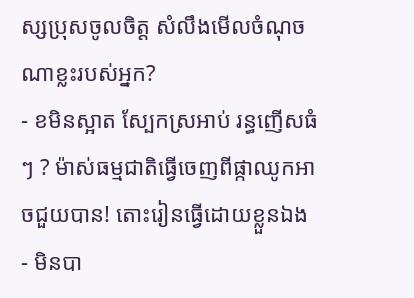ស្សប្រុសចូលចិត្ត សំលឹងមើលចំណុចណាខ្លះរបស់អ្នក?
- ខមិនស្អាត ស្បែកស្រអាប់ រន្ធញើសធំៗ ? ម៉ាស់ធម្មជាតិធ្វើចេញពីផ្កាឈូកអាចជួយបាន! តោះរៀនធ្វើដោយខ្លួនឯង
- មិនបា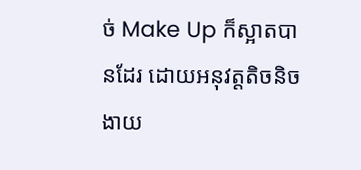ច់ Make Up ក៏ស្អាតបានដែរ ដោយអនុវត្តតិចនិចងាយ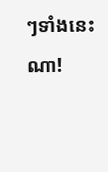ៗទាំងនេះណា!